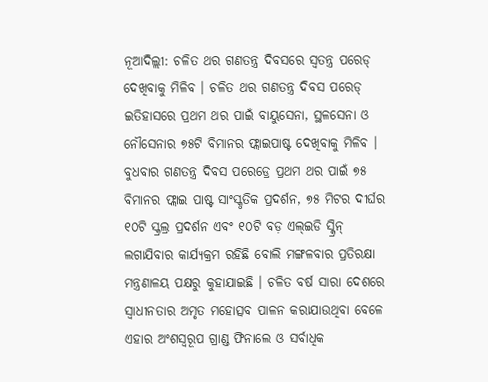ନୂଆଦିଲ୍ଲୀ: ଚଳିତ ଥର ଗଣତନ୍ତ୍ର ଦିବସରେ ସ୍ୱତନ୍ତ୍ର ପରେଡ୍ ଦେଖିବାକୁ ମିଳିବ । ଚଳିତ ଥର ଗଣତନ୍ତ୍ର ଦିବସ ପରେଡ୍ ଇତିହାସରେ ପ୍ରଥମ ଥର ପାଇଁ ବାୟୁସେନା, ସ୍ଥଳସେନା ଓ ନୌସେନାର ୭୫ଟି ବିମାନର ଫ୍ଲାଇପାଷ୍ଟ ଦେଖିବାକୁ ମିଳିବ । ବୁଧବାର ଗଣତନ୍ତ୍ର ଦିବସ ପରେଡ୍ରେ ପ୍ରଥମ ଥର ପାଇଁ ୭୫ ବିମାନର ଫ୍ଲାଇ ପାଷ୍ଟ ସାଂସ୍କୃତିକ ପ୍ରଦର୍ଶନ, ୭୫ ମିଟର ଦୀର୍ଘର ୧୦ଟି ସ୍କ୍ରଲ୍ର ପ୍ରଦର୍ଶନ ଏବଂ ୧୦ଟି ବଡ଼ ଏଲ୍ଇଡି ସ୍କ୍ରିନ୍ ଲଗାଯିବାର କାର୍ଯ୍ୟକ୍ରମ ରହିଛି ବୋଲି ମଙ୍ଗଳବାର ପ୍ରତିରକ୍ଷା ମନ୍ତ୍ରଣାଳୟ ପକ୍ଷରୁ କୁହାଯାଇଛି । ଚଳିତ ବର୍ଷ ସାରା ଦେଶରେ ସ୍ୱାଧୀନତାର ଅମୃତ ମହୋତ୍ସବ ପାଳନ କରାଯାଉଥିବା ବେଳେ ଏହାର ଅଂଶସ୍ୱରୂପ ଗ୍ରାଣ୍ଡ ଫିନାଲେ ଓ ସର୍ବାଧିକ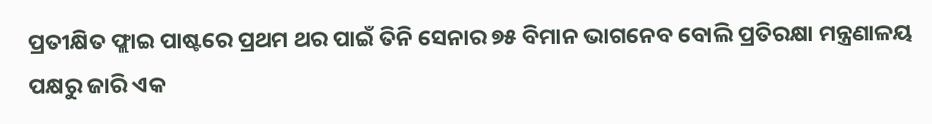ପ୍ରତୀକ୍ଷିତ ଫ୍ଲାଇ ପାଷ୍ଟରେ ପ୍ରଥମ ଥର ପାଇଁ ତିନି ସେନାର ୭୫ ବିମାନ ଭାଗନେବ ବୋଲି ପ୍ରତିରକ୍ଷା ମନ୍ତ୍ରଣାଳୟ ପକ୍ଷରୁ ଜାରି ଏକ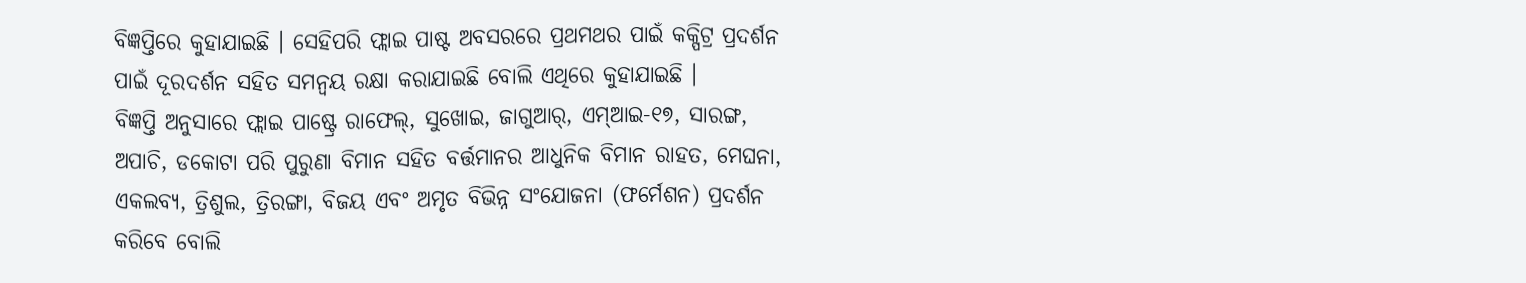ବିଜ୍ଞପ୍ତିରେ କୁହାଯାଇଛି । ସେହିପରି ଫ୍ଲାଇ ପାଷ୍ଟ ଅବସରରେ ପ୍ରଥମଥର ପାଇଁ କକ୍ପିଟ୍ର ପ୍ରଦର୍ଶନ ପାଇଁ ଦୂରଦର୍ଶନ ସହିତ ସମନ୍ୱୟ ରକ୍ଷା କରାଯାଇଛି ବୋଲି ଏଥିରେ କୁହାଯାଇଛି ।
ବିଜ୍ଞପ୍ତି ଅନୁସାରେ ଫ୍ଲାଇ ପାଷ୍ଟ୍ରେ ରାଫେଲ୍, ସୁଖୋଇ, ଜାଗୁଆର୍, ଏମ୍ଆଇ-୧୭, ସାରଙ୍ଗ, ଅପାଚି, ଡକୋଟା ପରି ପୁରୁଣା ବିମାନ ସହିତ ବର୍ତ୍ତମାନର ଆଧୁନିକ ବିମାନ ରାହତ, ମେଘନା, ଏକଲବ୍ୟ, ତ୍ରିଶୁଲ, ତ୍ରିରଙ୍ଗା, ବିଜୟ ଏବଂ ଅମୃତ ବିଭିନ୍ନ ସଂଯୋଜନା (ଫର୍ମେଶନ) ପ୍ରଦର୍ଶନ କରିବେ ବୋଲି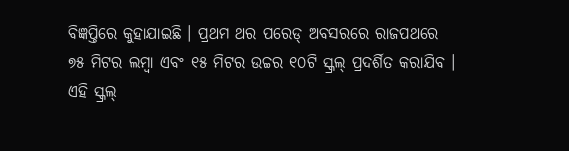ବିଜ୍ଞପ୍ତିରେ କୁହାଯାଇଛି । ପ୍ରଥମ ଥର ପରେଡ୍ ଅବସରରେ ରାଜପଥରେ ୭୫ ମିଟର ଲମ୍ବା ଏବଂ ୧୫ ମିଟର ଉଚ୍ଚର ୧୦ଟି ସ୍କ୍ରଲ୍ ପ୍ରଦର୍ଶିତ କରାଯିବ । ଏହି ସ୍କ୍ରଲ୍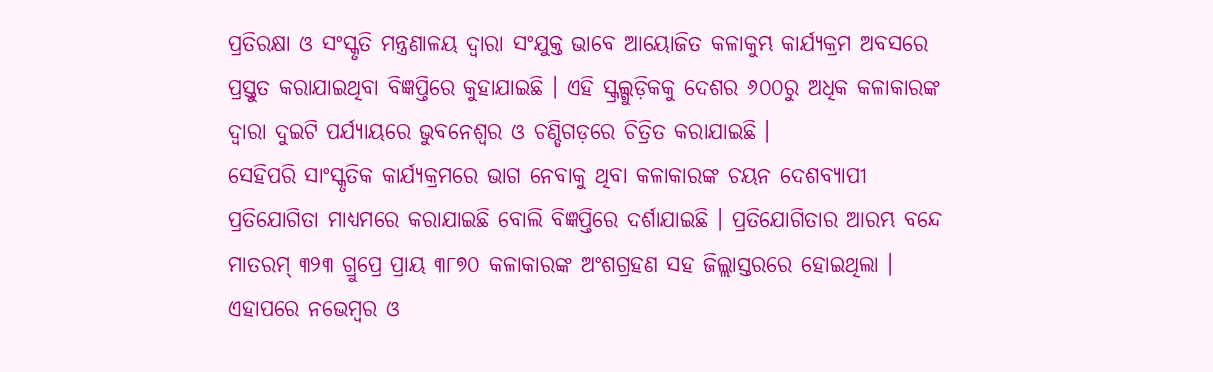ପ୍ରତିରକ୍ଷା ଓ ସଂସ୍କୃତି ମନ୍ତ୍ରଣାଳୟ ଦ୍ୱାରା ସଂଯୁକ୍ତ ଭାବେ ଆୟୋଜିତ କଳାକୁମ୍ଭ କାର୍ଯ୍ୟକ୍ରମ ଅବସରେ ପ୍ରସ୍ତୁତ କରାଯାଇଥିବା ବିଜ୍ଞପ୍ତିରେ କୁହାଯାଇଛି । ଏହି ସ୍କ୍ରଲ୍ଗୁଡ଼ିକକୁ ଦେଶର ୬୦୦ରୁ ଅଧିକ କଳାକାରଙ୍କ ଦ୍ୱାରା ଦୁଇଟି ପର୍ଯ୍ୟାୟରେ ଭୁବନେଶ୍ୱର ଓ ଚଣ୍ଡିଗଡ଼ରେ ଚିତ୍ରିତ କରାଯାଇଛି ।
ସେହିପରି ସାଂସ୍କୃତିକ କାର୍ଯ୍ୟକ୍ରମରେ ଭାଗ ନେବାକୁ ଥିବା କଳାକାରଙ୍କ ଚୟନ ଦେଶବ୍ୟାପୀ ପ୍ରତିଯୋଗିତା ମାଧ୍ୟମରେ କରାଯାଇଛି ବୋଲି ବିଜ୍ଞପ୍ତିରେ ଦର୍ଶାଯାଇଛି । ପ୍ରତିଯୋଗିତାର ଆରମ୍ଭ ବନ୍ଦେ ମାତରମ୍ ୩୨୩ ଗ୍ରୁପ୍ରେ ପ୍ରାୟ ୩୮୭୦ କଳାକାରଙ୍କ ଅଂଶଗ୍ରହଣ ସହ ଜିଲ୍ଲାସ୍ତରରେ ହୋଇଥିଲା । ଏହାପରେ ନଭେମ୍ବର ଓ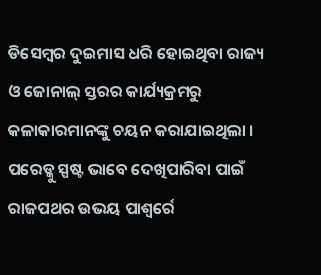ଡିସେମ୍ବର ଦୁଇମାସ ଧରି ହୋଇଥିବା ରାଜ୍ୟ ଓ ଜୋନାଲ୍ ସ୍ତରର କାର୍ଯ୍ୟକ୍ରମରୁ କଳାକାରମାନଙ୍କୁ ଚୟନ କରାଯାଇଥିଲା । ପରେଡ୍କୁ ସ୍ପଷ୍ଟ ଭାବେ ଦେଖିପାରିବା ପାଇଁ ରାଜପଥର ଉଭୟ ପାଶ୍ୱର୍ରେ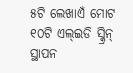୫ଟି ଲେଖାଏଁ ମୋଟ ୧୦ଟି ଏଲ୍ଇଡି ସ୍କ୍ରିନ୍ ସ୍ଥାପନ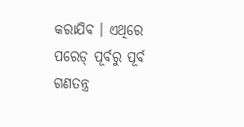କରାଯିବ । ଏଥିରେ ପରେଡ୍ ପୂର୍ବରୁ ପୂର୍ବ ଗଣତନ୍ତ୍ର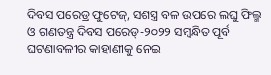ଦିବସ ପରେଡ୍ର ଫୁଟେଜ୍, ସଶସ୍ତ୍ର ବଳ ଉପରେ ଲଘୁ ଫିଲ୍ମ ଓ ଗଣତନ୍ତ୍ର ଦିବସ ପରେଡ୍-୨୦୨୨ ସମ୍ବନ୍ଧିତ ପୂର୍ବ ଘଟଣାବଳୀର କାହାଣୀକୁ ନେଇ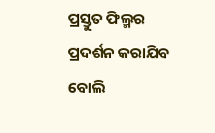ପ୍ରସ୍ତୁତ ଫିଲ୍ମର ପ୍ରଦର୍ଶନ କରାଯିବ ବୋଲି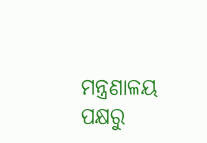ମନ୍ତ୍ରଣାଳୟ ପକ୍ଷରୁ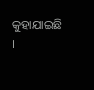କୁହାଯାଇଛି ।